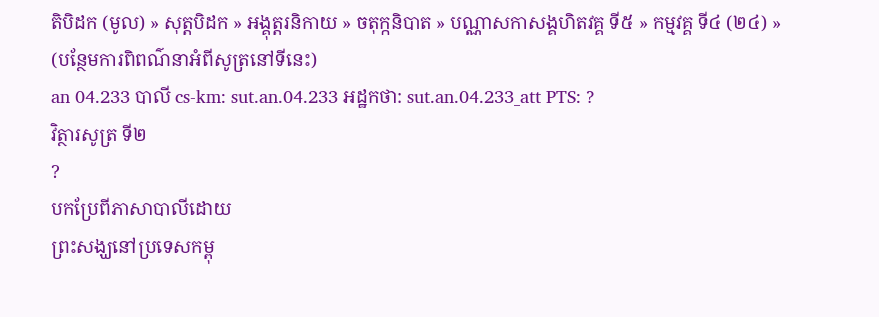តិបិដក (មូល) » សុត្តបិដក » អង្គុត្តរនិកាយ » ចតុក្កនិបាត » បណ្ណាសកាសង្គហិតវគ្គ ទី៥ » កម្មវគ្គ ទី៤ (២៤) »
(បន្ថែមការពិពណ៌នាអំពីសូត្រនៅទីនេះ)
an 04.233 បាលី cs-km: sut.an.04.233 អដ្ឋកថា: sut.an.04.233_att PTS: ?
វិត្ថារសូត្រ ទី២
?
បកប្រែពីភាសាបាលីដោយ
ព្រះសង្ឃនៅប្រទេសកម្ពុ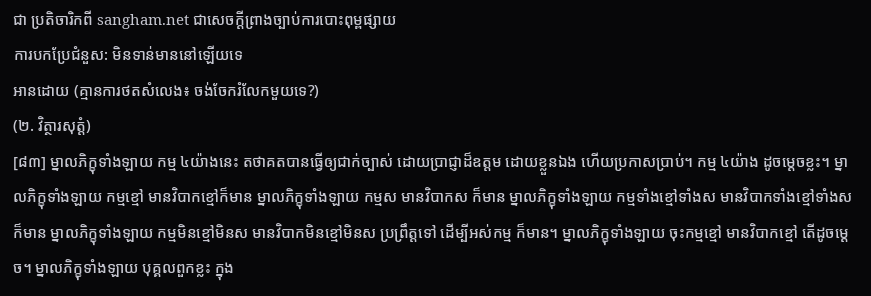ជា ប្រតិចារិកពី sangham.net ជាសេចក្តីព្រាងច្បាប់ការបោះពុម្ពផ្សាយ
ការបកប្រែជំនួស: មិនទាន់មាននៅឡើយទេ
អានដោយ (គ្មានការថតសំលេង៖ ចង់ចែករំលែកមួយទេ?)
(២. វិត្ថារសុត្តំ)
[៨៣] ម្នាលភិក្ខុទាំងឡាយ កម្ម ៤យ៉ាងនេះ តថាគតបានធ្វើឲ្យជាក់ច្បាស់ ដោយប្រាជ្ញាដ៏ឧត្តម ដោយខ្លួនឯង ហើយប្រកាសប្រាប់។ កម្ម ៤យ៉ាង ដូចម្ដេចខ្លះ។ ម្នាលភិក្ខុទាំងឡាយ កម្មខ្មៅ មានវិបាកខ្មៅក៏មាន ម្នាលភិក្ខុទាំងឡាយ កម្មស មានវិបាកស ក៏មាន ម្នាលភិក្ខុទាំងឡាយ កម្មទាំងខ្មៅទាំងស មានវិបាកទាំងខ្មៅទាំងស ក៏មាន ម្នាលភិក្ខុទាំងឡាយ កម្មមិនខ្មៅមិនស មានវិបាកមិនខ្មៅមិនស ប្រព្រឹត្តទៅ ដើម្បីអស់កម្ម ក៏មាន។ ម្នាលភិក្ខុទាំងឡាយ ចុះកម្មខ្មៅ មានវិបាកខ្មៅ តើដូចម្ដេច។ ម្នាលភិក្ខុទាំងឡាយ បុគ្គលពួកខ្លះ ក្នុង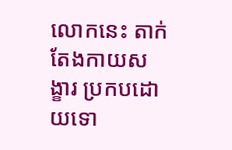លោកនេះ តាក់តែងកាយសង្ខារ ប្រកបដោយទោ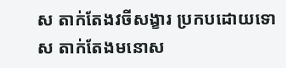ស តាក់តែងវចីសង្ខារ ប្រកបដោយទោស តាក់តែងមនោស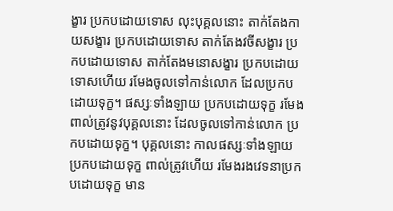ង្ខារ ប្រកបដោយទោស លុះបុគ្គលនោះ តាក់តែងកាយសង្ខារ ប្រកបដោយទោស តាក់តែងវចីសង្ខារ ប្រកបដោយទោស តាក់តែងមនោសង្ខារ ប្រកបដោយទោសហើយ រមែងចូលទៅកាន់លោក ដែលប្រកបដោយទុក្ខ។ ផស្សៈទាំងឡាយ ប្រកបដោយទុក្ខ រមែងពាល់ត្រូវនូវបុគ្គលនោះ ដែលចូលទៅកាន់លោក ប្រកបដោយទុក្ខ។ បុគ្គលនោះ កាលផស្សៈទាំងឡាយ ប្រកបដោយទុក្ខ ពាល់ត្រូវហើយ រមែងរងវេទនាប្រកបដោយទុក្ខ មាន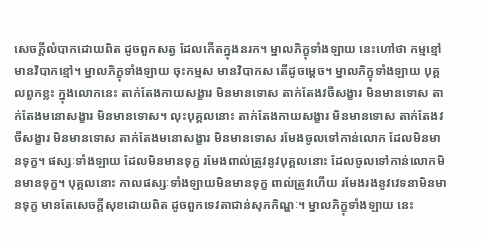សេចក្ដីលំបាកដោយពិត ដូចពួកសត្វ ដែលកើតក្នុងនរក។ ម្នាលភិក្ខុទាំងឡាយ នេះហៅថា កម្មខ្មៅ មានវិបាកខ្មៅ។ ម្នាលភិក្ខុទាំងឡាយ ចុះកម្មស មានវិបាកស តើដូចម្ដេច។ ម្នាលភិក្ខុទាំងឡាយ បុគ្គលពួកខ្លះ ក្នុងលោកនេះ តាក់តែងកាយសង្ខារ មិនមានទោស តាក់តែងវចីសង្ខារ មិនមានទោស តាក់តែងមនោសង្ខារ មិនមានទោស។ លុះបុគ្គលនោះ តាក់តែងកាយសង្ខារ មិនមានទោស តាក់តែងវចីសង្ខារ មិនមានទោស តាក់តែងមនោសង្ខារ មិនមានទោស រមែងចូលទៅកាន់លោក ដែលមិនមានទុក្ខ។ ផស្សៈទាំងឡាយ ដែលមិនមានទុក្ខ រមែងពាល់ត្រូវនូវបុគ្គលនោះ ដែលចូលទៅកាន់លោកមិនមានទុក្ខ។ បុគ្គលនោះ កាលផស្សៈទាំងឡាយមិនមានទុក្ខ ពាល់ត្រូវហើយ រមែងរងនូវវេទនាមិនមានទុក្ខ មានតែសេចក្ដីសុខដោយពិត ដូចពួកទេវតាជាន់សុភកិណ្ហៈ។ ម្នាលភិក្ខុទាំងឡាយ នេះ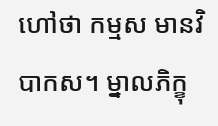ហៅថា កម្មស មានវិបាកស។ ម្នាលភិក្ខុ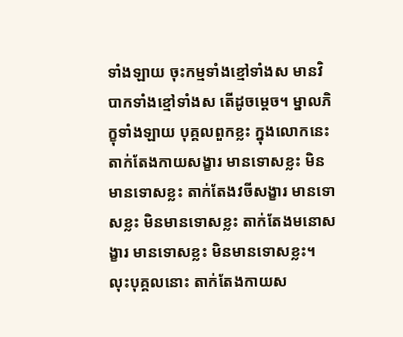ទាំងឡាយ ចុះកម្មទាំងខ្មៅទាំងស មានវិបាកទាំងខ្មៅទាំងស តើដូចម្ដេច។ ម្នាលភិក្ខុទាំងឡាយ បុគ្គលពួកខ្លះ ក្នុងលោកនេះ តាក់តែងកាយសង្ខារ មានទោសខ្លះ មិនមានទោសខ្លះ តាក់តែងវចីសង្ខារ មានទោសខ្លះ មិនមានទោសខ្លះ តាក់តែងមនោសង្ខារ មានទោសខ្លះ មិនមានទោសខ្លះ។ លុះបុគ្គលនោះ តាក់តែងកាយស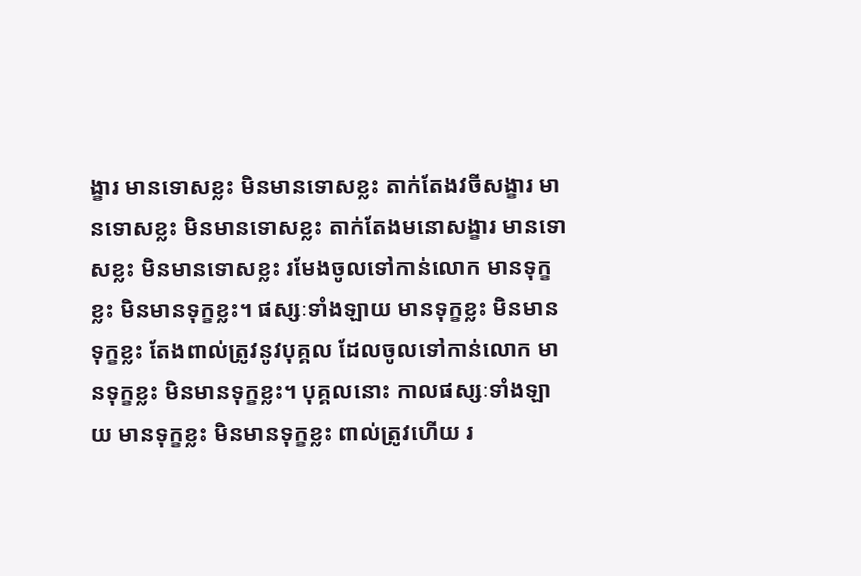ង្ខារ មានទោសខ្លះ មិនមានទោសខ្លះ តាក់តែងវចីសង្ខារ មានទោសខ្លះ មិនមានទោសខ្លះ តាក់តែងមនោសង្ខារ មានទោសខ្លះ មិនមានទោសខ្លះ រមែងចូលទៅកាន់លោក មានទុក្ខខ្លះ មិនមានទុក្ខខ្លះ។ ផស្សៈទាំងឡាយ មានទុក្ខខ្លះ មិនមានទុក្ខខ្លះ តែងពាល់ត្រូវនូវបុគ្គល ដែលចូលទៅកាន់លោក មានទុក្ខខ្លះ មិនមានទុក្ខខ្លះ។ បុគ្គលនោះ កាលផស្សៈទាំងឡាយ មានទុក្ខខ្លះ មិនមានទុក្ខខ្លះ ពាល់ត្រូវហើយ រ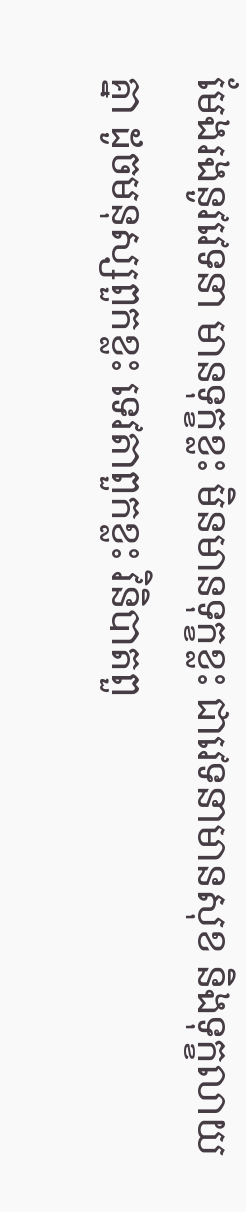មែងរងនូវវេទនា មានទុក្ខខ្លះ មិនមានទុក្ខខ្លះ ជាវេទនាមានសុខ និងទុក្ខលាយគ្នា ដូចមនុស្សពួកខ្លះ ទេវតាពួកខ្លះ វិនិបាតពួ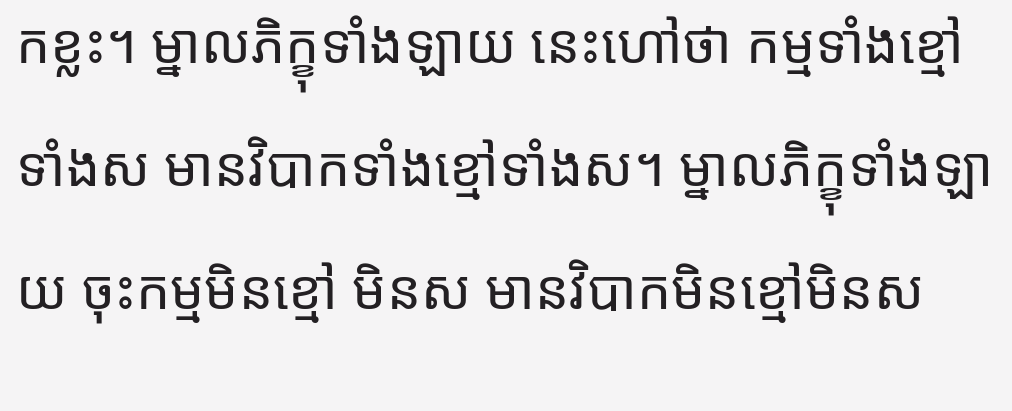កខ្លះ។ ម្នាលភិក្ខុទាំងឡាយ នេះហៅថា កម្មទាំងខ្មៅទាំងស មានវិបាកទាំងខ្មៅទាំងស។ ម្នាលភិក្ខុទាំងឡាយ ចុះកម្មមិនខ្មៅ មិនស មានវិបាកមិនខ្មៅមិនស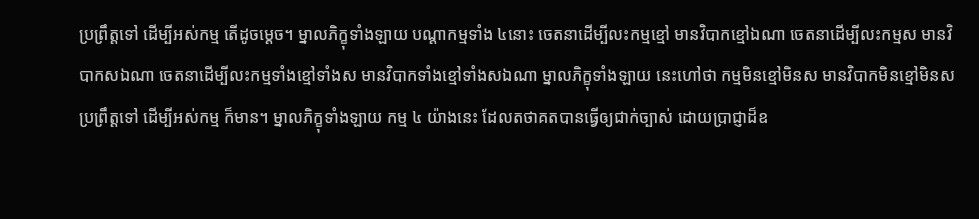ប្រព្រឹត្តទៅ ដើម្បីអស់កម្ម តើដូចម្ដេច។ ម្នាលភិក្ខុទាំងឡាយ បណ្ដាកម្មទាំង ៤នោះ ចេតនាដើម្បីលះកម្មខ្មៅ មានវិបាកខ្មៅឯណា ចេតនាដើម្បីលះកម្មស មានវិបាកសឯណា ចេតនាដើម្បីលះកម្មទាំងខ្មៅទាំងស មានវិបាកទាំងខ្មៅទាំងសឯណា ម្នាលភិក្ខុទាំងឡាយ នេះហៅថា កម្មមិនខ្មៅមិនស មានវិបាកមិនខ្មៅមិនស ប្រព្រឹត្តទៅ ដើម្បីអស់កម្ម ក៏មាន។ ម្នាលភិក្ខុទាំងឡាយ កម្ម ៤ យ៉ាងនេះ ដែលតថាគតបានធ្វើឲ្យជាក់ច្បាស់ ដោយបា្រជ្ញាដ៏ឧ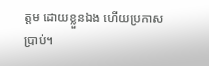ត្តម ដោយខ្លួនឯង ហើយប្រកាសប្រាប់។